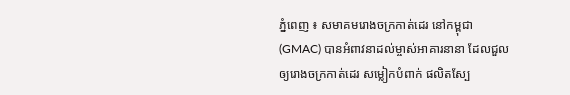ភ្នំពេញ ៖ សមាគមរោងចក្រកាត់ដេរ នៅកម្ពុជា (GMAC) បានអំពាវនាដល់ម្ចាស់អាគារនានា ដែលជួលឲ្យរោងចក្រកាត់ដេរ សម្លៀកបំពាក់ ផលិតស្បែ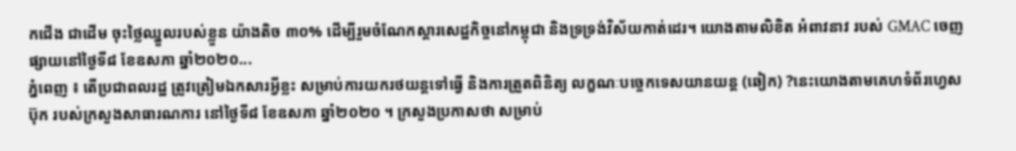កជើង ជាដើម ចុះថ្លៃឈ្នួលរបស់ខ្លួន យ៉ាងតិច ៣០% ដើម្បីរួមចំណែកស្តារសេដ្ឋកិច្ចនៅកម្ពុជា និងទ្រទ្រង់វិស័យកាត់ដេរ។ យោងតាមលិខិត អំពាវនាវ របស់ GMAC ចេញផ្សាយនៅថ្ងៃទី៨ ខែឧសភា ឆ្នាំ២០២០...
ភ្នំពេញ ៖ តើប្រជាពលរដ្ឋ ត្រូវត្រៀមឯកសារអ្វីខ្លះ សម្រាប់ការយករថយន្តទៅធ្វើ និងការត្រួតពិនិត្យ លក្ខណៈបច្ចេកទេសយានយន្ត (ឆៀក) ?នេះយោងតាមគេហទំព័រហ្វេសប៊ុក របស់ក្រសួងសាធារណការ នៅថ្ងៃទី៨ ខែឧសភា ឆ្នាំ២០២០ ។ ក្រសួងប្រកាសថា សម្រាប់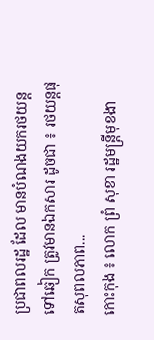ប្រជាពលរដ្ឋ ដែល មានបំណងយករថយន្តទៅឆៀក ត្រូវមានឯកសារ ដូចជា ៖ រថយន្តផុតសុពលភាព...
កោះកុង ៖ លោក ព្រំ សុខា រដ្ឋមន្ត្រីមុខងា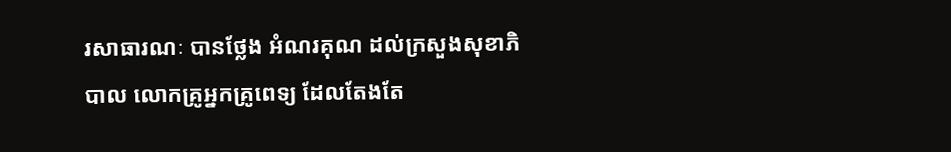រសាធារណៈ បានថ្លែង អំណរគុណ ដល់ក្រសួងសុខាភិបាល លោកគ្រូអ្នកគ្រូពេទ្យ ដែលតែងតែ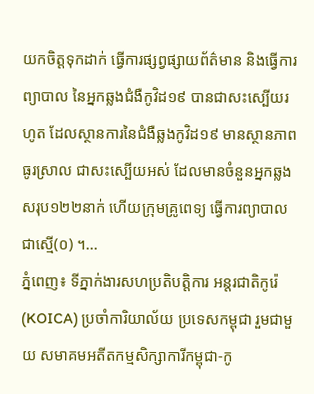យកចិត្តទុកដាក់ ធ្វើការផ្សព្វផ្សាយព័ត៌មាន និងធ្វើការព្យាបាល នៃអ្នកឆ្លងជំងឺកូវិដ១៩ បានជាសះស្បើយរហូត ដែលស្ថានការនៃជំងឺឆ្លងកូវិដ១៩ មានស្ថានភាពធូរស្រាល ជាសះស្បើយអស់ ដែលមានចំនួនអ្នកឆ្លងសរុប១២២នាក់ ហើយក្រុមគ្រូពេទ្យ ធ្វើការព្យាបាលជាស្មើ(០) ។...
ភ្នំពេញ៖ ទីភ្នាក់ងារសហប្រតិបត្តិការ អន្តរជាតិកូរ៉េ (KOICA) ប្រចាំការិយាល័យ ប្រទេសកម្ពុជា រួមជាមួយ សមាគមអតីតកម្មសិក្សាការីកម្ពុជា-កូ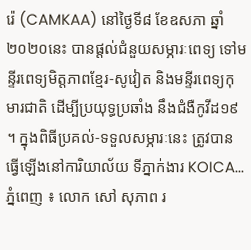រ៉េ (CAMKAA) នៅថ្ងៃទី៨ ខែឧសភា ឆ្នាំ២០២០នេះ បានផ្ដល់ជំនួយសម្ភារៈពេទ្យ ទៅមន្ទីរពេទ្យមិត្តភាពខ្មែរ-សូវៀត និងមន្ទីរពេទ្យកុមារជាតិ ដើម្បីប្រយុទ្ធប្រឆាំង នឹងជំងឺកូវីដ១៩ ។ ក្នុងពិធីប្រគល់-ទទួលសម្ភារៈនេះ ត្រូវបានធ្វើឡើងនៅការិយាល័យ ទីភ្នាក់ងារ KOICA...
ភ្នំពេញ ៖ លោក សៅ សុភាព រ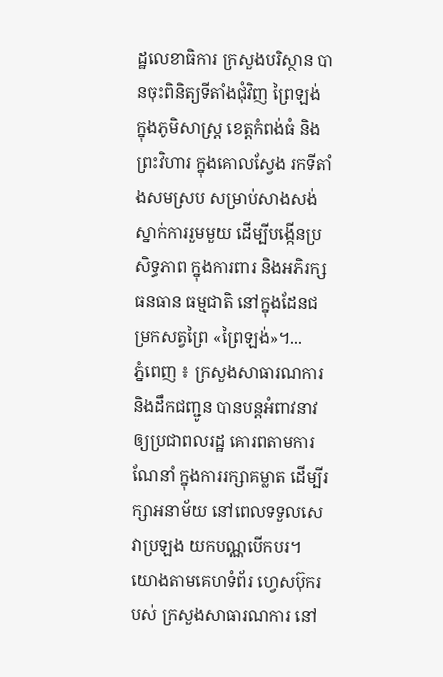ដ្ឋលេខាធិការ ក្រសួងបរិស្ថាន បានចុះពិនិត្យទីតាំងជុំវិញ ព្រៃឡង់ ក្នុងភូមិសាស្ត្រ ខេត្តកំពង់ធំ និងព្រះវិហារ ក្នុងគោលស្វែង រកទីតាំងសមស្រប សម្រាប់សាងសង់ ស្នាក់ការរួមមួយ ដើម្បីបង្កើនប្រសិទ្ធភាព ក្នុងការពារ និងអភិរក្សធនធាន ធម្មជាតិ នៅក្នុងដែនជម្រកសត្វព្រៃ «ព្រៃឡង់»។...
ភ្នំពេញ ៖ ក្រសួងសាធារណការ និងដឹកជញ្ជូន បានបន្ដអំពាវនាវឲ្យប្រជាពលរដ្ឋ គោរពតាមការណែនាំ ក្នុងការរក្សាគម្លាត ដើម្បីរក្សាអនាម័យ នៅពេលទទួលសេវាប្រឡង យកបណ្ណបើកបរ។ យោងតាមគេហទំព័រ ហ្វេសប៊ុករបស់ ក្រសួងសាធារណការ នៅ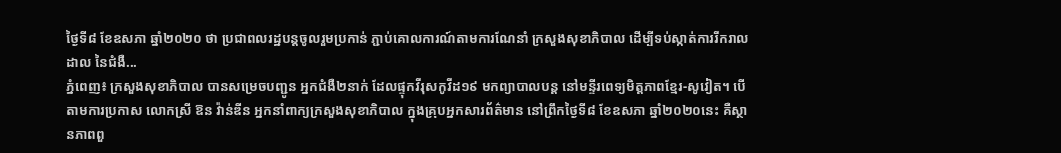ថ្ងៃទី៨ ខែឧសភា ឆ្នាំ២០២០ ថា ប្រជាពលរដ្ឋបន្តចូលរួមប្រកាន់ ភ្ជាប់គោលការណ៍តាមការណែនាំ ក្រសួងសុខាភិបាល ដើម្បីទប់ស្កាត់ការរីករាលដាល នៃជំងឺ...
ភ្នំពេញ៖ ក្រសួងសុខាភិបាល បានសម្រេចបញ្ជូន អ្នកជំងឺ២នាក់ ដែលផ្ទុកវីរុសកូវីដ១៩ មកព្យាបាលបន្ត នៅមន្ទីរពេទ្យមិត្តភាពខ្មែរ-សូវៀត។ បើតាមការប្រកាស លោកស្រី ឱន វ៉ាន់ឌីន អ្នកនាំពាក្យក្រសួងសុខាភិបាល ក្នុងគ្រុបអ្នកសារព័ត៌មាន នៅព្រឹកថ្ងៃទី៨ ខែឧសភា ឆ្នាំ២០២០នេះ គឺស្ថានភាពពួ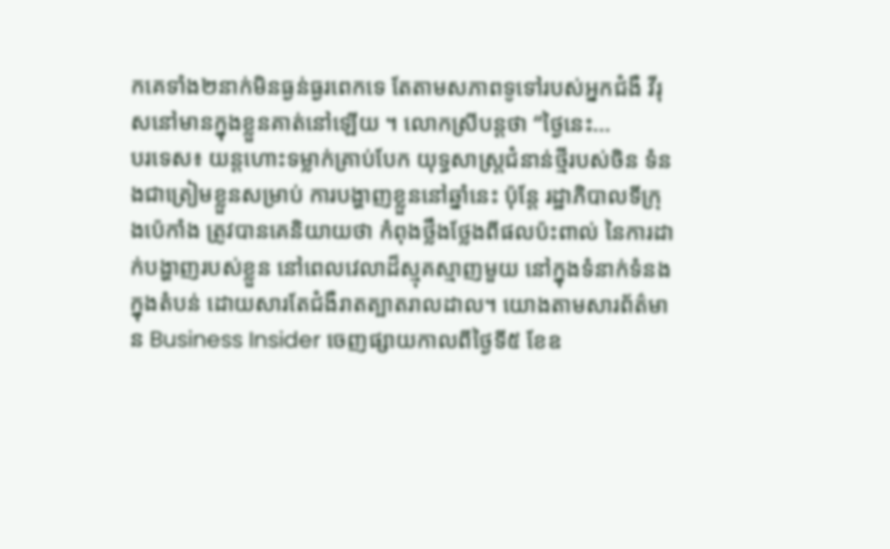កគេទាំង២នាក់មិនធ្ងន់ធ្ងរពេកទេ តែតាមសភាពទូទៅរបស់អ្នកជំងឺ វីរុសនៅមានក្នុងខ្លួនគាត់នៅឡើយ ។ លោកស្រីបន្តថា “ថ្ងៃនេះ...
បរទេស៖ យន្តហោះទម្លាក់គ្រាប់បែក យុទ្ធសាស្រ្តជំនាន់ថ្មីរបស់ចិន ទំនងជាត្រៀមខ្លួនសម្រាប់ ការបង្ហាញខ្លួននៅឆ្នាំនេះ ប៉ុន្តែ រដ្ឋាភិបាលទីក្រុងប៉េកាំង ត្រូវបានគេនិយាយថា កំពុងថ្លឹងថ្លែងពីផលប៉ះពាល់ នៃការដាក់បង្ហាញរបស់ខ្លួន នៅពេលវេលាដ៏ស្មុគស្មាញមួយ នៅក្នុងទំនាក់ទំនងក្នុងតំបន់ ដោយសារតែជំងឺរាតត្បាតរាលដាល។ យោងតាមសារព័ត៌មាន Business Insider ចេញផ្សាយកាលពីថ្ងៃទី៥ ខែឧ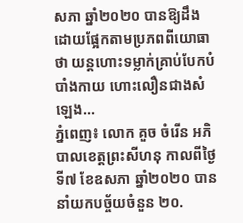សភា ឆ្នាំ២០២០ បានឱ្យដឹងដោយផ្អែកតាមប្រភពពីយោធាថា យន្តហោះទម្លាក់គ្រាប់បែកបំបាំងកាយ ហោះលឿនជាងសំឡេង...
ភ្នំពេញ៖ លោក គួច ចំរើន អភិបាលខេត្តព្រះសីហនុ កាលពីថ្ងៃទី៧ ខែឧសភា ឆ្នាំ២០២០ បាននាំយកបច្ច័យចំនួន ២០.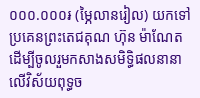០០០.០០០៛ (ម្ភៃលានរៀល) យកទៅប្រគេនព្រះតេជគុណ ហ៊ុន ម៉ាណែត ដើម្បីចូលរួមកសាងសមិទិ្ធផលនានា លើវិស័យពុទ្ធច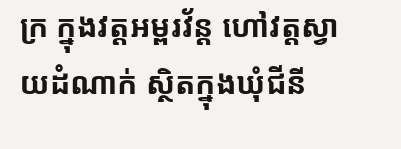ក្រ ក្នុងវត្តអម្ពរវ័ន្ត ហៅវត្តស្វាយដំណាក់ ស្ថិតក្នុងឃុំជីនី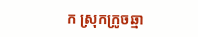ក ស្រុកក្រូចឆ្មា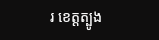រ ខេត្តត្បូង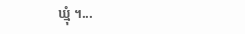ឃ្មុំ ។...